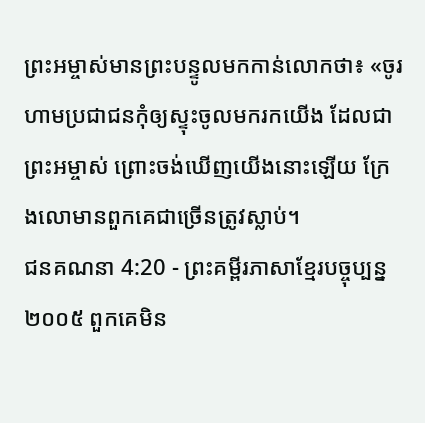ព្រះអម្ចាស់មានព្រះបន្ទូលមកកាន់លោកថា៖ «ចូរហាមប្រជាជនកុំឲ្យស្ទុះចូលមករកយើង ដែលជាព្រះអម្ចាស់ ព្រោះចង់ឃើញយើងនោះឡើយ ក្រែងលោមានពួកគេជាច្រើនត្រូវស្លាប់។
ជនគណនា 4:20 - ព្រះគម្ពីរភាសាខ្មែរបច្ចុប្បន្ន ២០០៥ ពួកគេមិន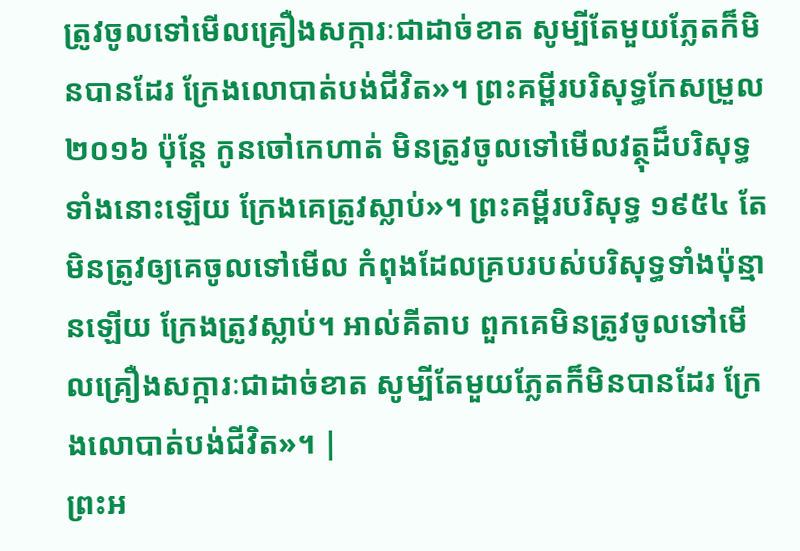ត្រូវចូលទៅមើលគ្រឿងសក្ការៈជាដាច់ខាត សូម្បីតែមួយភ្លែតក៏មិនបានដែរ ក្រែងលោបាត់បង់ជីវិត»។ ព្រះគម្ពីរបរិសុទ្ធកែសម្រួល ២០១៦ ប៉ុន្តែ កូនចៅកេហាត់ មិនត្រូវចូលទៅមើលវត្ថុដ៏បរិសុទ្ធទាំងនោះឡើយ ក្រែងគេត្រូវស្លាប់»។ ព្រះគម្ពីរបរិសុទ្ធ ១៩៥៤ តែមិនត្រូវឲ្យគេចូលទៅមើល កំពុងដែលគ្របរបស់បរិសុទ្ធទាំងប៉ុន្មានឡើយ ក្រែងត្រូវស្លាប់។ អាល់គីតាប ពួកគេមិនត្រូវចូលទៅមើលគ្រឿងសក្ការៈជាដាច់ខាត សូម្បីតែមួយភ្លែតក៏មិនបានដែរ ក្រែងលោបាត់បង់ជីវិត»។ |
ព្រះអ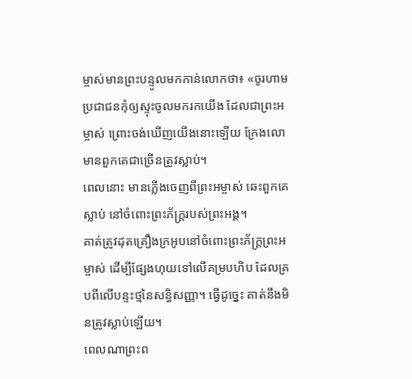ម្ចាស់មានព្រះបន្ទូលមកកាន់លោកថា៖ «ចូរហាមប្រជាជនកុំឲ្យស្ទុះចូលមករកយើង ដែលជាព្រះអម្ចាស់ ព្រោះចង់ឃើញយើងនោះឡើយ ក្រែងលោមានពួកគេជាច្រើនត្រូវស្លាប់។
ពេលនោះ មានភ្លើងចេញពីព្រះអម្ចាស់ ឆេះពួកគេស្លាប់ នៅចំពោះព្រះភ័ក្ត្ររបស់ព្រះអង្គ។
គាត់ត្រូវដុតគ្រឿងក្រអូបនៅចំពោះព្រះភ័ក្ត្រព្រះអម្ចាស់ ដើម្បីផ្សែងហុយទៅលើគម្របហិប ដែលគ្របពីលើបន្ទះថ្មនៃសន្ធិសញ្ញា។ ធ្វើដូច្នេះ គាត់នឹងមិនត្រូវស្លាប់ឡើយ។
ពេលណាព្រះព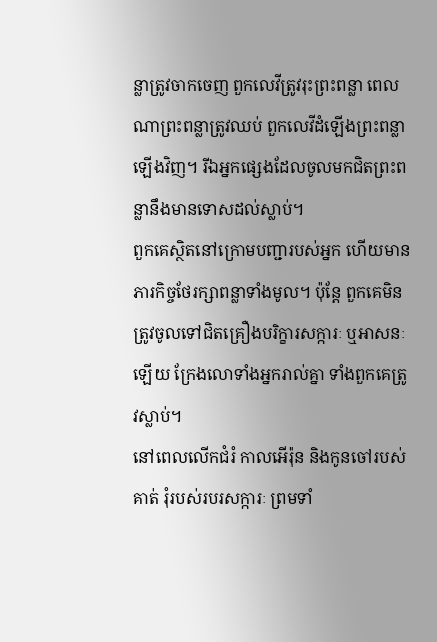ន្លាត្រូវចាកចេញ ពួកលេវីត្រូវរុះព្រះពន្លា ពេលណាព្រះពន្លាត្រូវឈប់ ពួកលេវីដំឡើងព្រះពន្លាឡើងវិញ។ រីឯអ្នកផ្សេងដែលចូលមកជិតព្រះពន្លានឹងមានទោសដល់ស្លាប់។
ពួកគេស្ថិតនៅក្រោមបញ្ជារបស់អ្នក ហើយមានភារកិច្ចថែរក្សាពន្លាទាំងមូល។ ប៉ុន្តែ ពួកគេមិនត្រូវចូលទៅជិតគ្រឿងបរិក្ខារសក្ការៈ ឬអាសនៈឡើយ ក្រែងលោទាំងអ្នករាល់គ្នា ទាំងពួកគេត្រូវស្លាប់។
នៅពេលលើកជំរំ កាលអើរ៉ុន និងកូនចៅរបស់គាត់ រុំរបស់របរសក្ការៈ ព្រមទាំ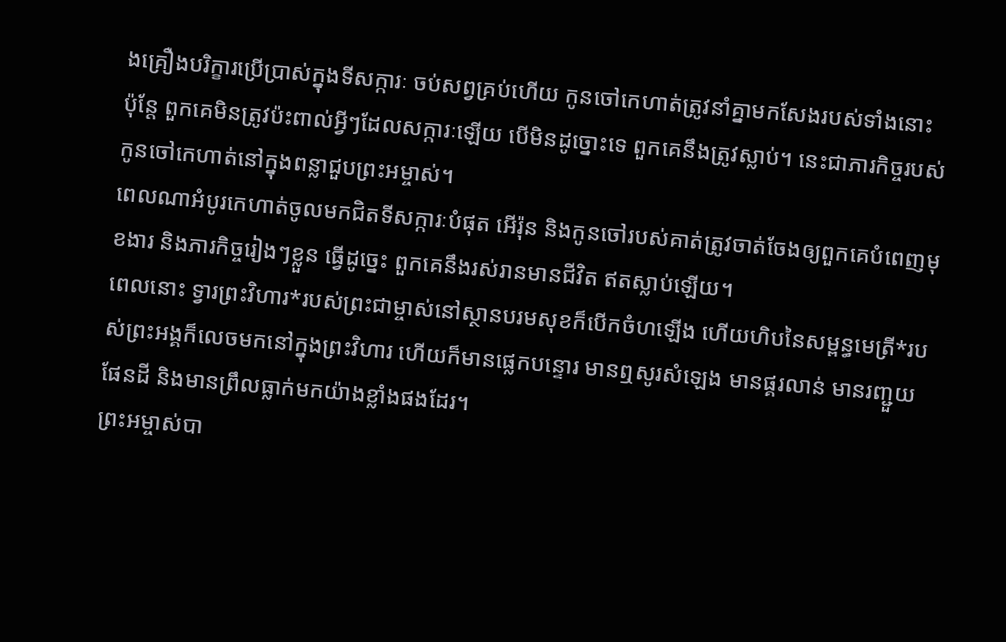ងគ្រឿងបរិក្ខារប្រើប្រាស់ក្នុងទីសក្ការៈ ចប់សព្វគ្រប់ហើយ កូនចៅកេហាត់ត្រូវនាំគ្នាមកសែងរបស់ទាំងនោះ ប៉ុន្តែ ពួកគេមិនត្រូវប៉ះពាល់អ្វីៗដែលសក្ការៈឡើយ បើមិនដូច្នោះទេ ពួកគេនឹងត្រូវស្លាប់។ នេះជាភារកិច្ចរបស់កូនចៅកេហាត់នៅក្នុងពន្លាជួបព្រះអម្ចាស់។
ពេលណាអំបូរកេហាត់ចូលមកជិតទីសក្ការៈបំផុត អើរ៉ុន និងកូនចៅរបស់គាត់ត្រូវចាត់ចែងឲ្យពួកគេបំពេញមុខងារ និងភារកិច្ចរៀងៗខ្លួន ធ្វើដូច្នេះ ពួកគេនឹងរស់រានមានជីវិត ឥតស្លាប់ឡើយ។
ពេលនោះ ទ្វារព្រះវិហារ*របស់ព្រះជាម្ចាស់នៅស្ថានបរមសុខក៏បើកចំហឡើង ហើយហិបនៃសម្ពន្ធមេត្រី*របស់ព្រះអង្គក៏លេចមកនៅក្នុងព្រះវិហារ ហើយក៏មានផ្លេកបន្ទោរ មានឮសូរសំឡេង មានផ្គរលាន់ មានរញ្ជួយផែនដី និងមានព្រឹលធ្លាក់មកយ៉ាងខ្លាំងផងដែរ។
ព្រះអម្ចាស់បា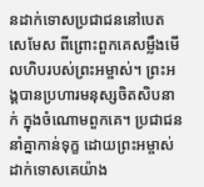នដាក់ទោសប្រជាជននៅបេតសេមែស ពីព្រោះពួកគេសម្លឹងមើលហិបរបស់ព្រះអម្ចាស់។ ព្រះអង្គបានប្រហារមនុស្សចិតសិបនាក់ ក្នុងចំណោមពួកគេ។ ប្រជាជននាំគ្នាកាន់ទុក្ខ ដោយព្រះអម្ចាស់ដាក់ទោសគេយ៉ាង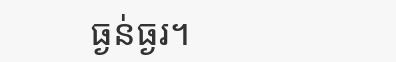ធ្ងន់ធ្ងរ។